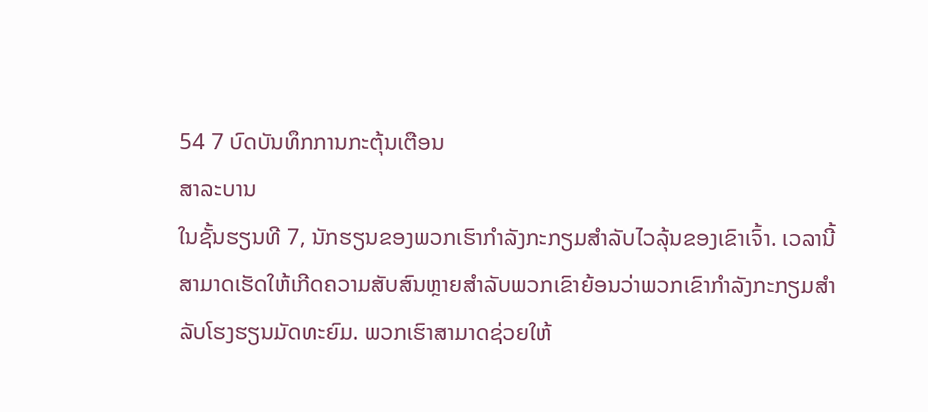54 7 ບົດບັນທຶກການກະຕຸ້ນເຕືອນ
ສາລະບານ
ໃນຊັ້ນຮຽນທີ 7, ນັກຮຽນຂອງພວກເຮົາກໍາລັງກະກຽມສໍາລັບໄວລຸ້ນຂອງເຂົາເຈົ້າ. ເວລານີ້ສາມາດເຮັດໃຫ້ເກີດຄວາມສັບສົນຫຼາຍສໍາລັບພວກເຂົາຍ້ອນວ່າພວກເຂົາກໍາລັງກະກຽມສໍາລັບໂຮງຮຽນມັດທະຍົມ. ພວກເຮົາສາມາດຊ່ວຍໃຫ້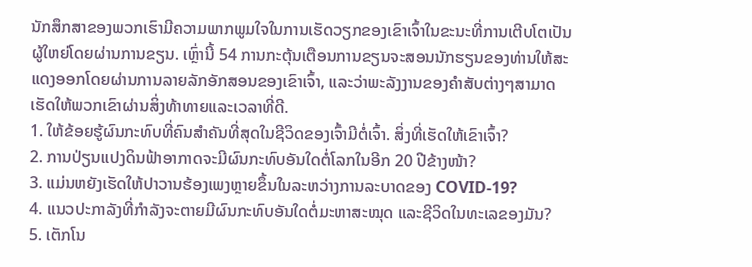ນັກສຶກສາຂອງພວກເຮົາມີຄວາມພາກພູມໃຈໃນການເຮັດວຽກຂອງເຂົາເຈົ້າໃນຂະນະທີ່ການເຕີບໂຕເປັນຜູ້ໃຫຍ່ໂດຍຜ່ານການຂຽນ. ເຫຼົ່ານີ້ 54 ການກະຕຸ້ນເຕືອນການຂຽນຈະສອນນັກຮຽນຂອງທ່ານໃຫ້ສະແດງອອກໂດຍຜ່ານການລາຍລັກອັກສອນຂອງເຂົາເຈົ້າ, ແລະວ່າພະລັງງານຂອງຄໍາສັບຕ່າງໆສາມາດເຮັດໃຫ້ພວກເຂົາຜ່ານສິ່ງທ້າທາຍແລະເວລາທີ່ດີ.
1. ໃຫ້ຂ້ອຍຮູ້ຜົນກະທົບທີ່ຄົນສຳຄັນທີ່ສຸດໃນຊີວິດຂອງເຈົ້າມີຕໍ່ເຈົ້າ. ສິ່ງທີ່ເຮັດໃຫ້ເຂົາເຈົ້າ?
2. ການປ່ຽນແປງດິນຟ້າອາກາດຈະມີຜົນກະທົບອັນໃດຕໍ່ໂລກໃນອີກ 20 ປີຂ້າງໜ້າ?
3. ແມ່ນຫຍັງເຮັດໃຫ້ປາວານຮ້ອງເພງຫຼາຍຂຶ້ນໃນລະຫວ່າງການລະບາດຂອງ COVID-19?
4. ແນວປະກາລັງທີ່ກຳລັງຈະຕາຍມີຜົນກະທົບອັນໃດຕໍ່ມະຫາສະໝຸດ ແລະຊີວິດໃນທະເລຂອງມັນ?
5. ເຕັກໂນ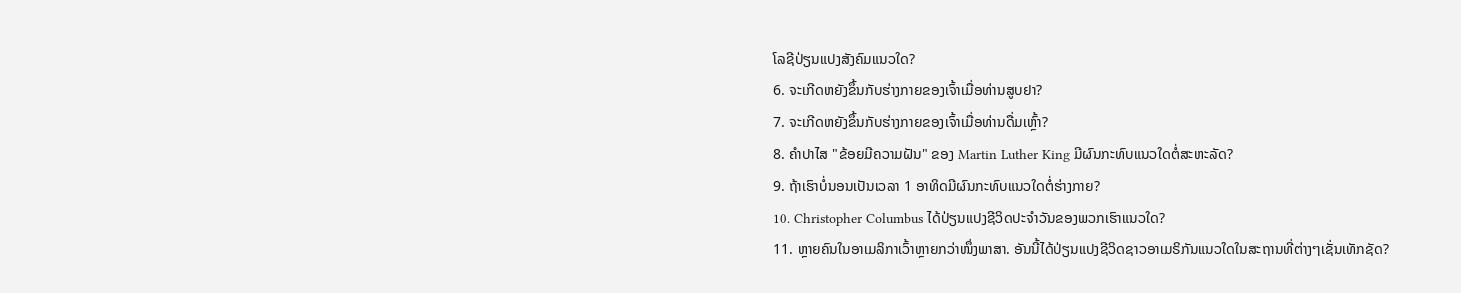ໂລຊີປ່ຽນແປງສັງຄົມແນວໃດ?
6. ຈະເກີດຫຍັງຂຶ້ນກັບຮ່າງກາຍຂອງເຈົ້າເມື່ອທ່ານສູບຢາ?
7. ຈະເກີດຫຍັງຂຶ້ນກັບຮ່າງກາຍຂອງເຈົ້າເມື່ອທ່ານດື່ມເຫຼົ້າ?
8. ຄຳປາໄສ "ຂ້ອຍມີຄວາມຝັນ" ຂອງ Martin Luther King ມີຜົນກະທົບແນວໃດຕໍ່ສະຫະລັດ?
9. ຖ້າເຮົາບໍ່ນອນເປັນເວລາ 1 ອາທິດມີຜົນກະທົບແນວໃດຕໍ່ຮ່າງກາຍ?
10. Christopher Columbus ໄດ້ປ່ຽນແປງຊີວິດປະຈໍາວັນຂອງພວກເຮົາແນວໃດ?
11. ຫຼາຍຄົນໃນອາເມລິກາເວົ້າຫຼາຍກວ່າໜຶ່ງພາສາ. ອັນນີ້ໄດ້ປ່ຽນແປງຊີວິດຊາວອາເມຣິກັນແນວໃດໃນສະຖານທີ່ຕ່າງໆເຊັ່ນເທັກຊັດ?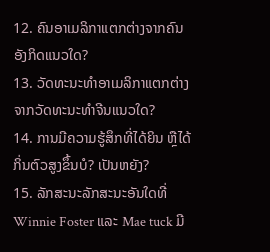12. ຄົນອາເມລິກາແຕກຕ່າງຈາກຄົນອັງກິດແນວໃດ?
13. ວັດທະນະທໍາອາເມລິກາແຕກຕ່າງຈາກວັດທະນະທໍາຈີນແນວໃດ?
14. ການມີຄວາມຮູ້ສຶກທີ່ໄດ້ຍິນ ຫຼືໄດ້ກິ່ນຕົວສູງຂຶ້ນບໍ? ເປັນຫຍັງ?
15. ລັກສະນະລັກສະນະອັນໃດທີ່ Winnie Foster ແລະ Mae tuck ມີ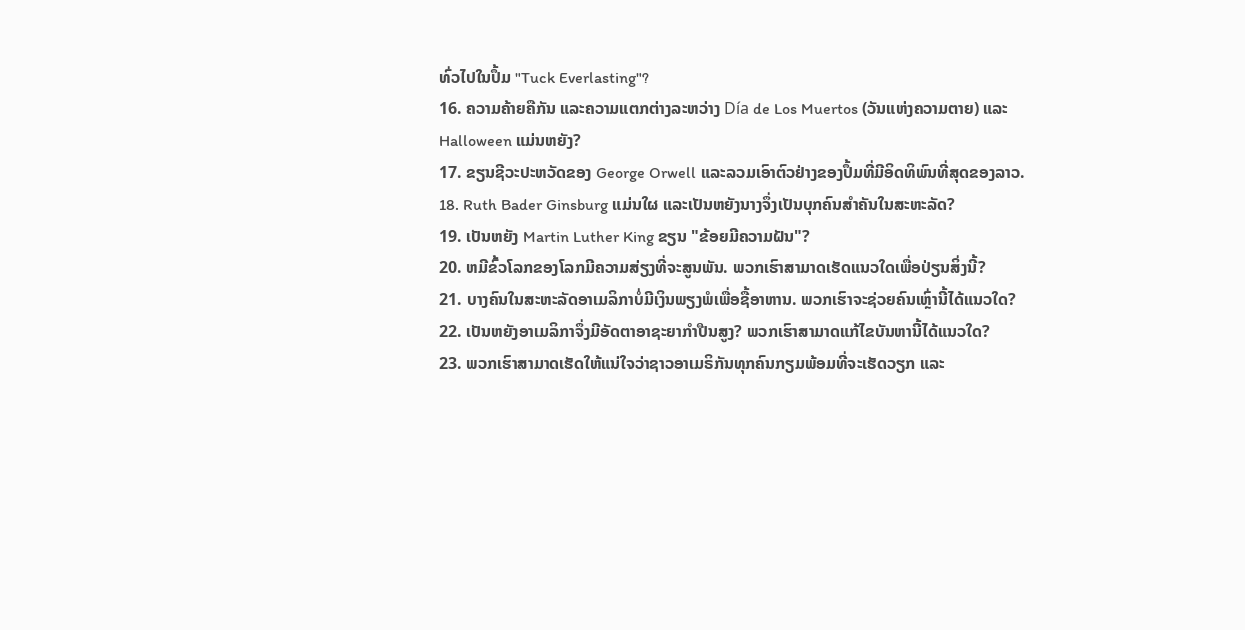ທົ່ວໄປໃນປຶ້ມ "Tuck Everlasting"?
16. ຄວາມຄ້າຍຄືກັນ ແລະຄວາມແຕກຕ່າງລະຫວ່າງ Día de Los Muertos (ວັນແຫ່ງຄວາມຕາຍ) ແລະ Halloween ແມ່ນຫຍັງ?
17. ຂຽນຊີວະປະຫວັດຂອງ George Orwell ແລະລວມເອົາຕົວຢ່າງຂອງປຶ້ມທີ່ມີອິດທິພົນທີ່ສຸດຂອງລາວ.
18. Ruth Bader Ginsburg ແມ່ນໃຜ ແລະເປັນຫຍັງນາງຈຶ່ງເປັນບຸກຄົນສຳຄັນໃນສະຫະລັດ?
19. ເປັນຫຍັງ Martin Luther King ຂຽນ "ຂ້ອຍມີຄວາມຝັນ"?
20. ຫມີຂົ້ວໂລກຂອງໂລກມີຄວາມສ່ຽງທີ່ຈະສູນພັນ. ພວກເຮົາສາມາດເຮັດແນວໃດເພື່ອປ່ຽນສິ່ງນີ້?
21. ບາງຄົນໃນສະຫະລັດອາເມລິກາບໍ່ມີເງິນພຽງພໍເພື່ອຊື້ອາຫານ. ພວກເຮົາຈະຊ່ວຍຄົນເຫຼົ່ານີ້ໄດ້ແນວໃດ?
22. ເປັນຫຍັງອາເມລິກາຈຶ່ງມີອັດຕາອາຊະຍາກຳປືນສູງ? ພວກເຮົາສາມາດແກ້ໄຂບັນຫານີ້ໄດ້ແນວໃດ?
23. ພວກເຮົາສາມາດເຮັດໃຫ້ແນ່ໃຈວ່າຊາວອາເມຣິກັນທຸກຄົນກຽມພ້ອມທີ່ຈະເຮັດວຽກ ແລະ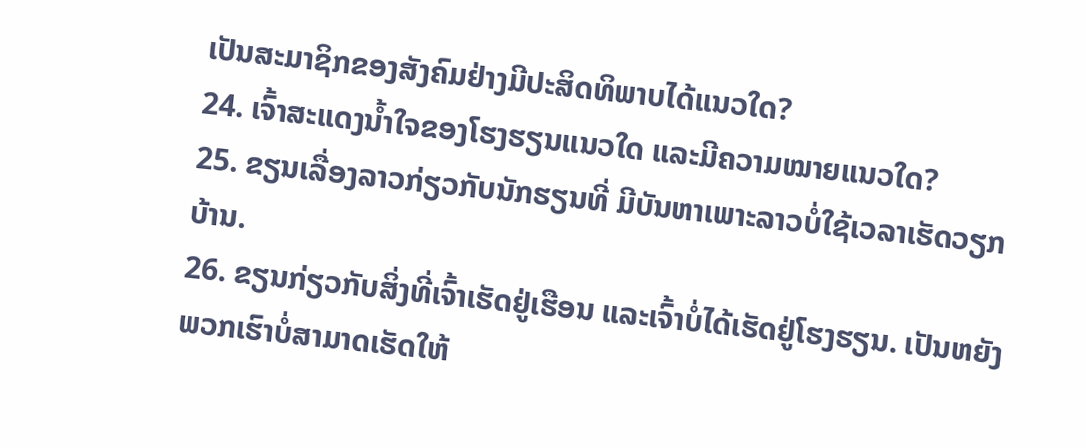ເປັນສະມາຊິກຂອງສັງຄົມຢ່າງມີປະສິດທິພາບໄດ້ແນວໃດ?
24. ເຈົ້າສະແດງນໍ້າໃຈຂອງໂຮງຮຽນແນວໃດ ແລະມີຄວາມໝາຍແນວໃດ?
25. ຂຽນເລື່ອງລາວກ່ຽວກັບນັກຮຽນທີ່ ມີບັນຫາເພາະລາວບໍ່ໃຊ້ເວລາເຮັດວຽກບ້ານ.
26. ຂຽນກ່ຽວກັບສິ່ງທີ່ເຈົ້າເຮັດຢູ່ເຮືອນ ແລະເຈົ້າບໍ່ໄດ້ເຮັດຢູ່ໂຮງຮຽນ. ເປັນຫຍັງພວກເຮົາບໍ່ສາມາດເຮັດໃຫ້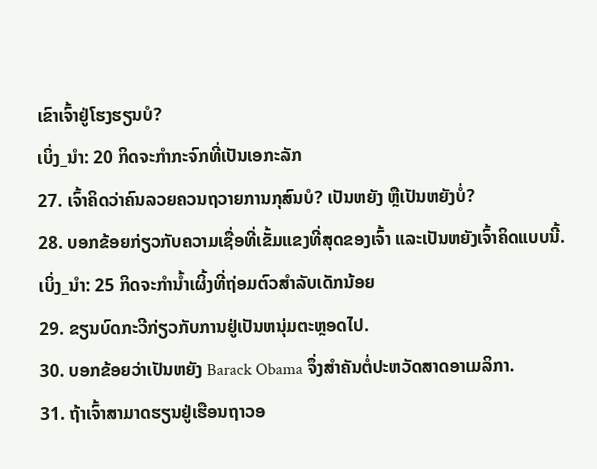ເຂົາເຈົ້າຢູ່ໂຮງຮຽນບໍ?
ເບິ່ງ_ນຳ: 20 ກິດຈະກໍາກະຈົກທີ່ເປັນເອກະລັກ
27. ເຈົ້າຄິດວ່າຄົນລວຍຄວນຖວາຍການກຸສົນບໍ? ເປັນຫຍັງ ຫຼືເປັນຫຍັງບໍ່?
28. ບອກຂ້ອຍກ່ຽວກັບຄວາມເຊື່ອທີ່ເຂັ້ມແຂງທີ່ສຸດຂອງເຈົ້າ ແລະເປັນຫຍັງເຈົ້າຄິດແບບນີ້.
ເບິ່ງ_ນຳ: 25 ກິດຈະກຳນ້ຳເຜິ້ງທີ່ຖ່ອມຕົວສຳລັບເດັກນ້ອຍ
29. ຂຽນບົດກະວີກ່ຽວກັບການຢູ່ເປັນຫນຸ່ມຕະຫຼອດໄປ.
30. ບອກຂ້ອຍວ່າເປັນຫຍັງ Barack Obama ຈຶ່ງສໍາຄັນຕໍ່ປະຫວັດສາດອາເມລິກາ.
31. ຖ້າເຈົ້າສາມາດຮຽນຢູ່ເຮືອນຖາວອ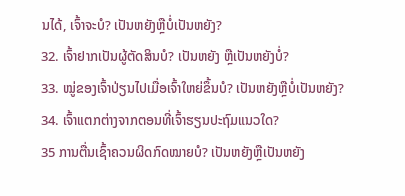ນໄດ້, ເຈົ້າຈະບໍ? ເປັນຫຍັງຫຼືບໍ່ເປັນຫຍັງ?
32. ເຈົ້າຢາກເປັນຜູ້ຕັດສິນບໍ? ເປັນຫຍັງ ຫຼືເປັນຫຍັງບໍ່?
33. ໝູ່ຂອງເຈົ້າປ່ຽນໄປເມື່ອເຈົ້າໃຫຍ່ຂຶ້ນບໍ? ເປັນຫຍັງຫຼືບໍ່ເປັນຫຍັງ?
34. ເຈົ້າແຕກຕ່າງຈາກຕອນທີ່ເຈົ້າຮຽນປະຖົມແນວໃດ?
35 ການຕື່ນເຊົ້າຄວນຜິດກົດໝາຍບໍ? ເປັນຫຍັງຫຼືເປັນຫຍັງ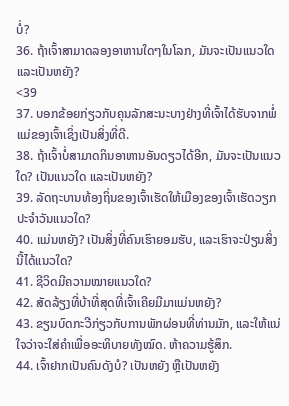ບໍ່?
36. ຖ້າເຈົ້າສາມາດລອງອາຫານໃດໆໃນໂລກ, ມັນຈະເປັນແນວໃດ ແລະເປັນຫຍັງ?
<39
37. ບອກຂ້ອຍກ່ຽວກັບຄຸນລັກສະນະບາງຢ່າງທີ່ເຈົ້າໄດ້ຮັບຈາກພໍ່ແມ່ຂອງເຈົ້າເຊິ່ງເປັນສິ່ງທີ່ດີ.
38. ຖ້າເຈົ້າບໍ່ສາມາດກິນອາຫານອັນດຽວໄດ້ອີກ, ມັນຈະເປັນແນວໃດ? ເປັນແນວໃດ ແລະເປັນຫຍັງ?
39. ລັດຖະບານທ້ອງຖິ່ນຂອງເຈົ້າເຮັດໃຫ້ເມືອງຂອງເຈົ້າເຮັດວຽກປະຈໍາວັນແນວໃດ?
40. ແມ່ນຫຍັງ? ເປັນສິ່ງທີ່ຄົນເຮົາຍອມຮັບ, ແລະເຮົາຈະປ່ຽນສິ່ງນີ້ໄດ້ແນວໃດ?
41. ຊີວິດມີຄວາມໝາຍແນວໃດ?
42. ສັດລ້ຽງທີ່ບ້າທີ່ສຸດທີ່ເຈົ້າເຄີຍມີມາແມ່ນຫຍັງ?
43. ຂຽນບົດກະວີກ່ຽວກັບການພັກຜ່ອນທີ່ທ່ານມັກ, ແລະໃຫ້ແນ່ໃຈວ່າຈະໃສ່ຄໍາເພື່ອອະທິບາຍທັງໝົດ. ຫ້າຄວາມຮູ້ສຶກ.
44. ເຈົ້າຢາກເປັນຄົນດັງບໍ? ເປັນຫຍັງ ຫຼືເປັນຫຍັງ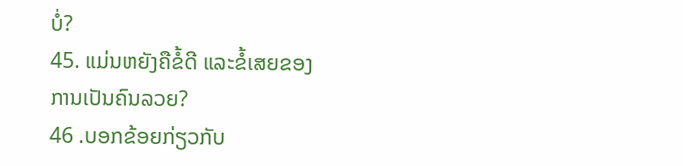ບໍ່?
45. ແມ່ນຫຍັງຄືຂໍ້ດີ ແລະຂໍ້ເສຍຂອງການເປັນຄົນລວຍ?
46 .ບອກຂ້ອຍກ່ຽວກັບ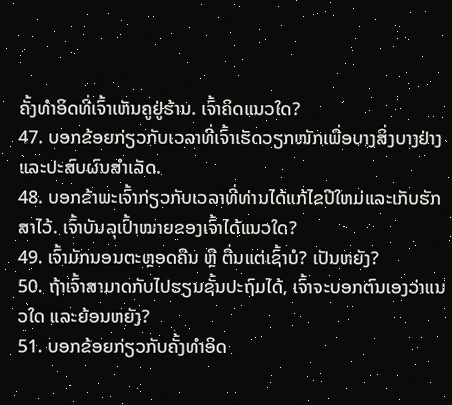ຄັ້ງທຳອິດທີ່ເຈົ້າເຫັນຄູຢູ່ຮ້ານ. ເຈົ້າຄິດແນວໃດ?
47. ບອກຂ້ອຍກ່ຽວກັບເວລາທີ່ເຈົ້າເຮັດວຽກໜັກເພື່ອບາງສິ່ງບາງຢ່າງ ແລະປະສົບຜົນສຳເລັດ.
48. ບອກຂ້າພະເຈົ້າກ່ຽວກັບເວລາທີ່ທ່ານໄດ້ແກ້ໄຂປີໃຫມ່ແລະເກັບຮັກສາໄວ້. ເຈົ້າບັນລຸເປົ້າໝາຍຂອງເຈົ້າໄດ້ແນວໃດ?
49. ເຈົ້າມັກນອນຕະຫຼອດຄືນ ຫຼື ຕື່ນແຕ່ເຊົ້າບໍ? ເປັນຫຍັງ?
50. ຖ້າເຈົ້າສາມາດກັບໄປຮຽນຊັ້ນປະຖົມໄດ້, ເຈົ້າຈະບອກຕົນເອງວ່າແນວໃດ ແລະຍ້ອນຫຍັງ?
51. ບອກຂ້ອຍກ່ຽວກັບຄັ້ງທຳອິດ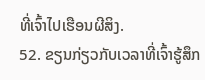ທີ່ເຈົ້າໄປເຮືອນຜີສິງ.
52. ຂຽນກ່ຽວກັບເວລາທີ່ເຈົ້າຮູ້ສຶກ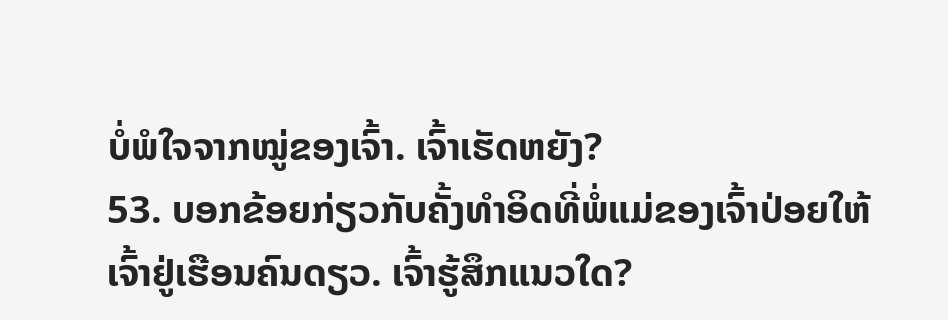ບໍ່ພໍໃຈຈາກໝູ່ຂອງເຈົ້າ. ເຈົ້າເຮັດຫຍັງ?
53. ບອກຂ້ອຍກ່ຽວກັບຄັ້ງທຳອິດທີ່ພໍ່ແມ່ຂອງເຈົ້າປ່ອຍໃຫ້ເຈົ້າຢູ່ເຮືອນຄົນດຽວ. ເຈົ້າຮູ້ສຶກແນວໃດ?